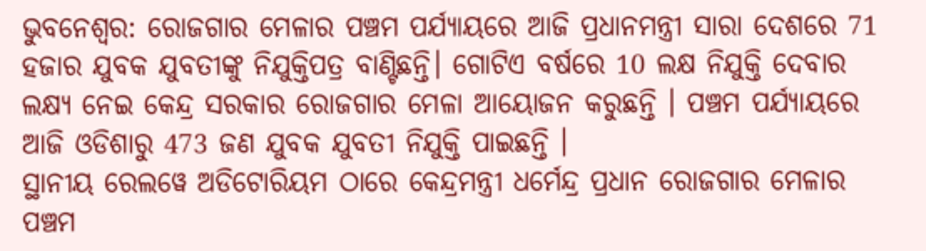ଭୁବନେଶ୍ବର: ରୋଜଗାର ମେଳାର ପଞ୍ଚମ ପର୍ଯ୍ୟାୟରେ ଆଜି ପ୍ରଧାନମନ୍ତ୍ରୀ ସାରା ଦେଶରେ 71 ହଜାର ଯୁବକ ଯୁବତୀଙ୍କୁ ନିଯୁକ୍ତିପତ୍ର ବାଣ୍ଟିଛନ୍ତି। ଗୋଟିଏ ବର୍ଷରେ 10 ଲକ୍ଷ ନିଯୁକ୍ତି ଦେବାର ଲକ୍ଷ୍ୟ ନେଇ କେନ୍ଦ୍ର ସରକାର ରୋଜଗାର ମେଳା ଆୟୋଜନ କରୁଛନ୍ତି । ପଞ୍ଚମ ପର୍ଯ୍ୟାୟରେ ଆଜି ଓଡିଶାରୁ 473 ଜଣ ଯୁବକ ଯୁବତୀ ନିଯୁକ୍ତି ପାଇଛନ୍ତି ।
ସ୍ଥାନୀୟ ରେଲୱେ ଅଡିଟୋରିୟମ ଠାରେ କେନ୍ଦ୍ରମନ୍ତ୍ରୀ ଧର୍ମେନ୍ଦ୍ର ପ୍ରଧାନ ରୋଜଗାର ମେଳାର ପଞ୍ଚମ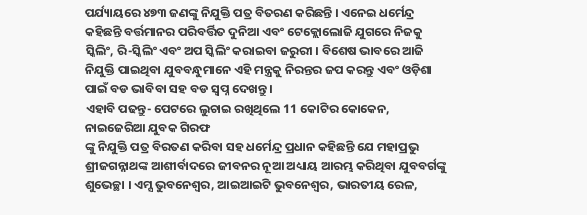ପର୍ଯ୍ୟାୟରେ ୪୭୩ ଜଣଙ୍କୁ ନିଯୁକ୍ତି ପତ୍ର ବିତରଣ କରିଛନ୍ତି । ଏନେଇ ଧର୍ମେନ୍ଦ୍ର କହିଛନ୍ତି ବର୍ତ୍ତମାନର ପରିବର୍ତ୍ତିତ ଦୁନିଆ ଏବଂ ଟେକ୍ଲୋଲୋଜି ଯୁଗରେ ନିଜକୁ ସ୍କିଲିଂ, ରି-ସ୍କିଲିଂ ଏବଂ ଅପ ସ୍କିଲିଂ କରାଇବା ଜରୁରୀ । ବିଶେଷ ଭାବରେ ଆଜି ନିଯୁକ୍ତି ପାଇଥିବା ଯୁବବନ୍ଧୁମାନେ ଏହି ମନ୍ତ୍ରକୁ ନିରନ୍ତର ଜପ କରନ୍ତୁ ଏବଂ ଓଡ଼ିଶା ପାଇଁ ବଡ ଭାବିବା ସହ ବଡ ସ୍ବପ୍ନ ଦେଖନ୍ତୁ ।
ଏହାବି ପଢନ୍ତୁ- ପେଟରେ ଲୁଚାଇ ରଖିଥିଲେ 11 କୋଟିର କୋକେନ, ନାଇଜେରିଆ ଯୁବକ ଗିରଫ
ଙ୍କୁ ନିଯୁକ୍ତି ପତ୍ର ବିରତଣ କରିବା ସହ ଧର୍ମେନ୍ଦ୍ର ପ୍ରଧାନ କହିଛନ୍ତି ଯେ ମହାପ୍ରଭୁ ଶ୍ରୀଜଗନ୍ନାଥଙ୍କ ଆଶୀର୍ବାଦରେ ଜୀବନର ନୂଆ ଅଧ୍ୟାୟ ଆରମ୍ଭ କରିଥିବା ଯୁବବର୍ଗଙ୍କୁ ଶୁଭେଚ୍ଛା । ଏମ୍ସ ଭୁବନେଶ୍ବର, ଆଇଆଇଟି ଭୁବନେଶ୍ବର, ଭାରତୀୟ ରେଳ,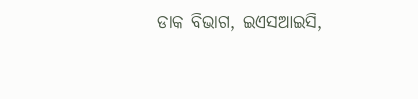ଡାକ ବିଭାଗ, ଇଏସଆଇସି,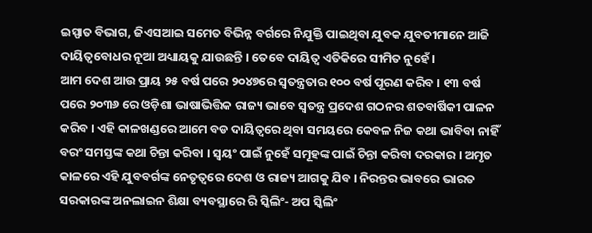ଇସ୍ପାତ ବିଭାଗ, ଜିଏସଆଇ ସମେତ ବିଭିନ୍ନ ବର୍ଗରେ ନିଯୁକ୍ତି ପାଇଥିବା ଯୁବକ ଯୁବତୀମାନେ ଆଜି ଦାୟିତ୍ବବୋଧର ନୂଆ ଅଧ୍ୟାୟକୁ ଯାଉଛନ୍ତି । ତେବେ ଦାୟିତ୍ବ ଏତିକିରେ ସୀମିତ ନୁହେଁ ।
ଆମ ଦେଶ ଆଉ ପ୍ରାୟ ୨୫ ବର୍ଷ ପରେ ୨୦୪୭ରେ ସ୍ବତନ୍ତ୍ରତାର ୧୦୦ ବର୍ଷ ପୂରଣ କରିବ । ୧୩ ବର୍ଷ ପରେ ୨୦୩୬ ରେ ଓଡ଼ିଶା ଭାଷାଭିତ୍ତିକ ରାଜ୍ୟ ଭାବେ ସ୍ବତନ୍ତ୍ର ପ୍ରଦେଶ ଗଠନର ଶତବାର୍ଷିକୀ ପାଳନ କରିବ । ଏହି କାଳଖଣ୍ଡରେ ଆମେ ବଡ ଦାୟିତ୍ବରେ ଥିବା ସମୟରେ କେବଳ ନିଜ କଥା ଭାବିବା ନାହିଁ ବରଂ ସମସ୍ତଙ୍କ କଥା ଚିନ୍ତା କରିବା । ସ୍ବୟଂ ପାଇଁ ନୁହେଁ ସମୂହଙ୍କ ପାଇଁ ଚିନ୍ତା କରିବା ଦରକାର । ଅମୃତ କାଳରେ ଏହି ଯୁବବର୍ଗଙ୍କ ନେତୃତ୍ବରେ ଦେଶ ଓ ରାଜ୍ୟ ଆଗକୁ ଯିବ । ନିରନ୍ତର ଭାବରେ ଭାରତ ସରକାରଙ୍କ ଅନଲାଇନ ଶିକ୍ଷା ବ୍ୟବସ୍ଥାରେ ରି ସ୍କିଲିଂ- ଅପ ସ୍କିଲିଂ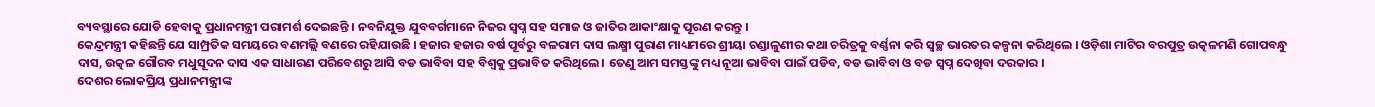ବ୍ୟବସ୍ଥାରେ ଯୋଡି ହେବାକୁ ପ୍ରଧାନମନ୍ତ୍ରୀ ପରାମର୍ଶ ଦେଇଛନ୍ତି । ନବନିଯୁକ୍ତ ଯୁବବର୍ଗମାନେ ନିଜର ସ୍ବପ୍ନ ସହ ସମାଜ ଓ ଜାତିର ଆକାଂକ୍ଷାକୁ ପୂରଣ କରନ୍ତୁ ।
କେନ୍ଦ୍ରମନ୍ତ୍ରୀ କହିଛନ୍ତି ଯେ ସାମ୍ପ୍ରତିକ ସମୟରେ ବଣମଲ୍ଲି ବଣରେ ରହିଯାଉଛି । ହଜାର ହଜାର ବର୍ଷ ପୂର୍ବରୁ ବଳରାମ ଦାସ ଲକ୍ଷ୍ମୀ ପୁରାଣ ମାଧ୍ୟମରେ ଶ୍ରୀୟା ଚଣ୍ଡାଳୁଣୀର କଥା ଚରିତ୍ରକୁ ବର୍ଣ୍ଣନା କରି ସ୍ବଚ୍ଛ ଭାରତର କଳ୍ପନା କରିଥିଲେ । ଓଡ଼ିଶା ମାଟିର ବରପୁତ୍ର ଉତ୍କଳମଣି ଗୋପବନ୍ଧୁ ଦାସ, ଉତ୍କଳ ଗୌରବ ମଧୁସୂଦନ ଦାସ ଏକ ସାଧାରଣ ପରିବେଶରୁ ଆସି ବଡ ଭାବିବା ସହ ବିଶ୍ବକୁ ପ୍ରଭାବିତ କରିଥିଲେ । ତେଣୁ ଆମ ସମସ୍ତଙ୍କୁ ମଧ୍ୟ ନୂଆ ଭାବିବା ପାଇଁ ପଡିବ, ବଡ ଭାବିବା ଓ ବଡ ସ୍ବପ୍ନ ଦେଖିବା ଦରକାର ।
ଦେଶର ଲୋକପ୍ରିୟ ପ୍ରଧାନମନ୍ତ୍ରୀଙ୍କ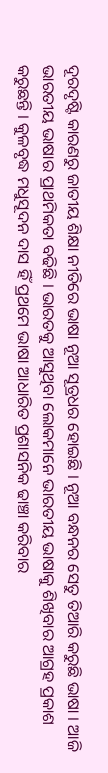ଦୂରଦୃଷ୍ଟି କାରଣରୁ ଜାତୀୟ ଶିକ୍ଷା ନୀତିରେ ଭାଷା ନୂଆ ସୂତ୍ରଧର ହୋଇଛି । ନୂଆ ବନ୍ଧନର ସେତୁ ତିଆରି କରୁଛି ଭାଷା । ଆଜି ଭାରତୀୟ ଭାଷାର ପ୍ରାଥମିକତା ବଢିଛି । ଭାରତକୁ ଆସୁଥିବା ଲୋକମାନେ ଭାରତୀୟ ଭାଷାକୁ ଶିଖିବାର ଆଗ୍ରହ ପ୍ରକାଶ କରୁଛନ୍ତି । କୁଳବୃଦ୍ଧ ମଧୁସୂଦନ ଦାସ ହିଁ ପ୍ରଥମେ ଭାଷା ଆଧାରିତ ପ୍ରଶାସନିକ ଢାଞ୍ଚା କରିବାର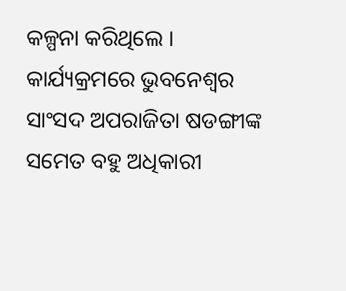କଳ୍ପନା କରିଥିଲେ ।
କାର୍ଯ୍ୟକ୍ରମରେ ଭୁବନେଶ୍ଵର ସାଂସଦ ଅପରାଜିତା ଷଡଙ୍ଗୀଙ୍କ ସମେତ ବହୁ ଅଧିକାରୀ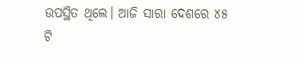ଉପସ୍ଥିତ ଥିଲେ। ଆଜି ସାରା ଦେଶରେ ୪୫ ଟି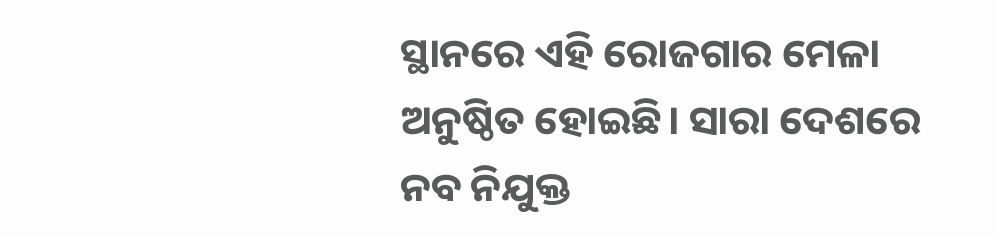ସ୍ଥାନରେ ଏହି ରୋଜଗାର ମେଳା ଅନୁଷ୍ଠିତ ହୋଇଛି। ସାରା ଦେଶରେ ନବ ନିଯୁକ୍ତ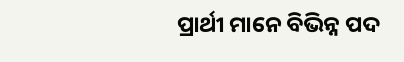ପ୍ରାର୍ଥୀ ମାନେ ବିଭିନ୍ନ ପଦ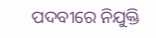ପଦବୀରେ ନିଯୁକ୍ତି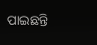ପାଇଛନ୍ତି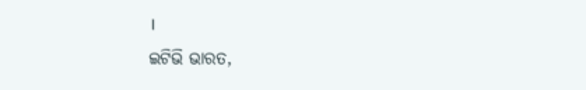।
ଇଟିଭି ଭାରତ,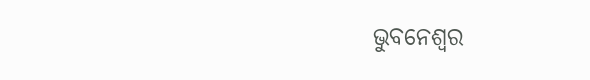ଭୁବନେଶ୍ବର